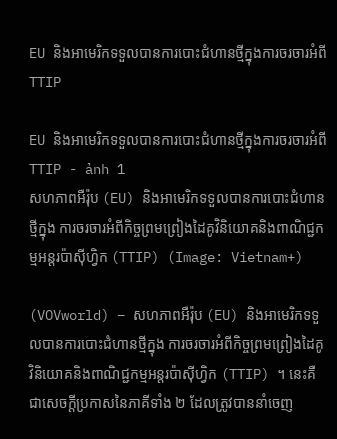EU និងអាមេរិកទទួលបានការបោះជំហានថ្មីក្នុងការចរចារអំពី TTIP

EU និងអាមេរិកទទួលបានការបោះជំហានថ្មីក្នុងការចរចារអំពី TTIP - ảnh 1
សហភាពអឺរ៉ុប (EU) និងអាមេរិកទទួលបានការបោះជំហានថ្មីក្នុង ការចរចារអំពីកិច្ចព្រមព្រៀងដៃគូវិនិយោគនិងពាណិជ្ជកម្មអន្តរប៉ាស៊ីហ្វិក (TTIP) (Image: Vietnam+)

(VOVworld) – សហភាពអឺរ៉ុប (EU) និងអាមេរិកទទួលបានការបោះជំហានថ្មីក្នុង ការចរចារអំពីកិច្ចព្រមព្រៀងដៃគូវិនិយោគនិងពាណិជ្ជកម្មអន្តរប៉ាស៊ីហ្វិក (TTIP) ។ នេះគឺជាសេចក្តីប្រកាសនៃភាគីទាំង ២ ដែលត្រូវបាននាំចេញ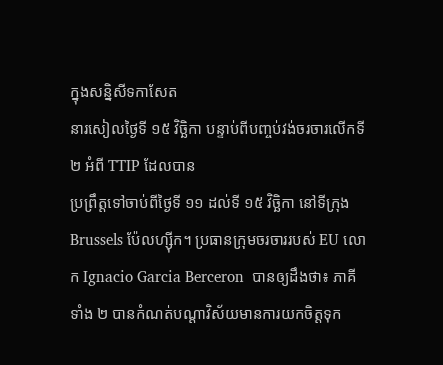ក្នុងសន្និសីទកាសែត
នារសៀលថ្ងៃទី ១៥ វិច្ឆិកា បន្ទាប់ពីបញ្ចប់វង់ចរចារលើកទី ២ អំពី TTIP ដែលបាន
ប្រព្រឹត្តទៅចាប់ពីថ្ងៃទី ១១ ដល់ទី ១៥ វិច្ឆិកា នៅទីក្រុង Brussels ប៉ែលហ្ស៊ីក។ ប្រធានក្រុមចរចាររបស់ EU លោក Ignacio Garcia Berceron  បានឲ្យដឹងថា៖ ភាគី
ទាំង ២ បានកំណត់បណ្ដាវិស័យមានការយកចិត្តទុក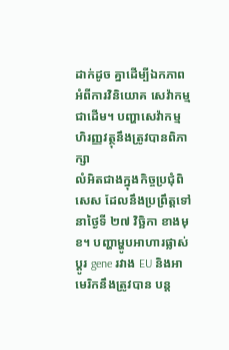ដាក់ដូច គ្នាដើម្បីឯកភាព
អំពីការវិនិយោគ សេវ៉ាកម្ម ជាដើម។ បញ្ហាសេវ៉ាកម្មហិរញ្ញវត្ថុនឹងត្រូវបានពិភាក្សា
លំអិតជាងក្នុងកិច្ចប្រជុំពិសេស ដែលនឹងប្រព្រឹត្តទៅ នាថ្ងៃទី ២៧ វិច្ឆិកា ខាងមុខ។ បញ្ហាម្ហូបអាហារផ្លាស់ប្តូរ gene រវាង EU និងអាមេរិកនឹងត្រូវបាន បន្ត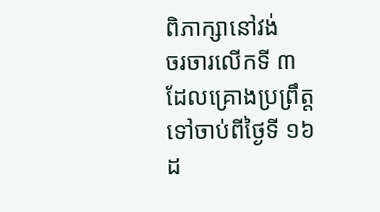ពិភាក្សានៅវង់
ចរចារលើកទី ៣ ដែលគ្រោងប្រព្រឹត្តទៅចាប់ពីថ្ងៃទី ១៦ ដ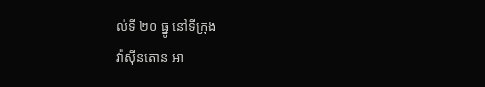ល់ទី ២០ ធ្នូ នៅទីក្រុង
វ៉ាស៊ីនតោន អា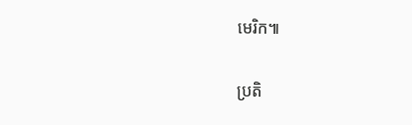មេរិក៕

ប្រតិ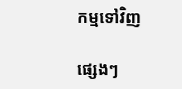កម្មទៅវិញ

ផ្សេងៗ